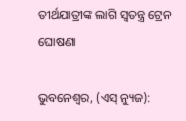ତୀର୍ଥଯାତ୍ରୀଙ୍କ ଲାଗି ସ୍ୱତନ୍ତ୍ର ଟ୍ରେନ ଘୋଷଣା

ଭୁବନେଶ୍ୱର, (ଏସ୍‌ ନ୍ୟୁଜ):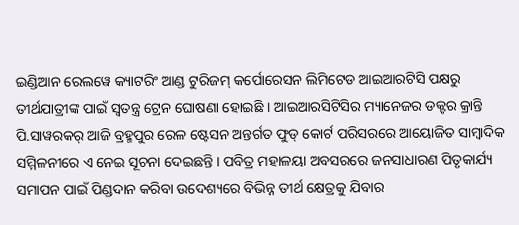ଇଣ୍ଡିଆନ ରେଲୱେ କ୍ୟାଟରିଂ ଆଣ୍ଡ ଟୁରିଜମ୍‌ କର୍ପୋରେସନ ଲିମିଟେଡ ଆଇଆରଟିସି ପକ୍ଷରୁ ତୀର୍ଥଯାତ୍ରୀଙ୍କ ପାଇଁ ସ୍ୱତନ୍ତ୍ର ଟ୍ରେନ ଘୋଷଣା ହୋଇଛି । ଆଇଆରସିଟିସିର ମ୍ୟାନେଜର ଡକ୍ଟର କ୍ରାନ୍ତି ପି.ସାୱରକର୍‌ ଆଜି ବ୍ରହ୍ମପୁର ରେଳ ଷ୍ଟେସନ ଅନ୍ତର୍ଗତ ଫୁଡ୍‌ କୋର୍ଟ ପରିସରରେ ଆୟୋଜିତ ସାମ୍ବାଦିକ ସମ୍ମିଳନୀରେ ଏ ନେଇ ସୂଚନା ଦେଇଛନ୍ତି । ପବିତ୍ର ମହାଳୟା ଅବସରରେ ଜନସାଧାରଣ ପିତୃକାର୍ଯ୍ୟ ସମାପନ ପାଇଁ ପିଣ୍ଡଦାନ କରିବା ଉଦେଶ୍ୟରେ ବିଭିନ୍ନ ତୀର୍ଥ କ୍ଷେତ୍ରକୁ ଯିବାର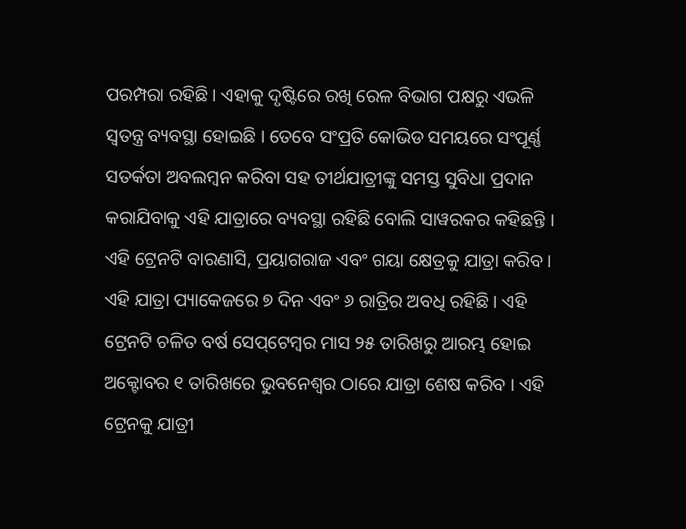ପରମ୍ପରା ରହିଛି । ଏହାକୁ ଦୃଷ୍ଟିରେ ରଖି ରେଳ ବିଭାଗ ପକ୍ଷରୁ ଏଭଳି ସ୍ୱତନ୍ତ୍ର ବ୍ୟବସ୍ଥା ହୋଇଛି । ତେବେ ସଂପ୍ରତି କୋଭିଡ ସମୟରେ ସଂପୂର୍ଣ୍ଣ ସତର୍କତା ଅବଲମ୍ବନ କରିବା ସହ ତୀର୍ଥଯାତ୍ରୀଙ୍କୁ ସମସ୍ତ ସୁବିଧା ପ୍ରଦାନ କରାଯିବାକୁ ଏହି ଯାତ୍ରାରେ ବ୍ୟବସ୍ଥା ରହିଛି ବୋଲି ସାୱରକର କହିଛନ୍ତି । ଏହି ଟ୍ରେନଟି ବାରଣାସି, ପ୍ରୟାଗରାଜ ଏବଂ ଗୟା କ୍ଷେତ୍ରକୁ ଯାତ୍ରା କରିବ । ଏହି ଯାତ୍ରା ପ୍ୟାକେଜରେ ୭ ଦିନ ଏବଂ ୬ ରାତ୍ରିର ଅବଧି ରହିଛି । ଏହି ଟ୍ରେନଟି ଚଳିତ ବର୍ଷ ସେପ୍‌ଟେମ୍ବର ମାସ ୨୫ ତାରିଖରୁ ଆରମ୍ଭ ହୋଇ ଅକ୍ଟୋବର ୧ ତାରିଖରେ ଭୁବନେଶ୍ୱର ଠାରେ ଯାତ୍ରା ଶେଷ କରିବ । ଏହି ଟ୍ରେନକୁ ଯାତ୍ରୀ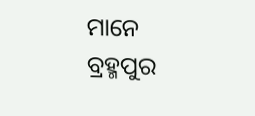ମାନେ ବ୍ରହ୍ମପୁର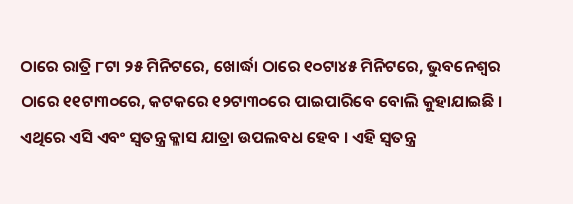ଠାରେ ରାତ୍ରି ୮ଟା ୨୫ ମିନିଟରେ, ଖୋର୍ଦ୍ଧା ଠାରେ ୧୦ଟା୪୫ ମିନିଟରେ, ଭୁବନେଶ୍ୱର ଠାରେ ୧୧ଟା୩୦ରେ, କଟକରେ ୧୨ଟା୩୦ରେ ପାଇପାରିବେ ବୋଲି କୁହାଯାଇଛି । ଏଥିରେ ଏସି ଏବଂ ସ୍ୱତନ୍ତ୍ର କ୍ଳାସ ଯାତ୍ରା ଉପଲବଧ ହେବ । ଏହି ସ୍ୱତନ୍ତ୍ର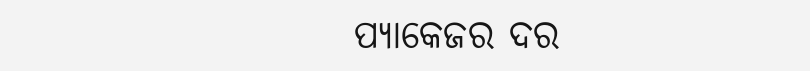ପ୍ୟାକେଜର ଦର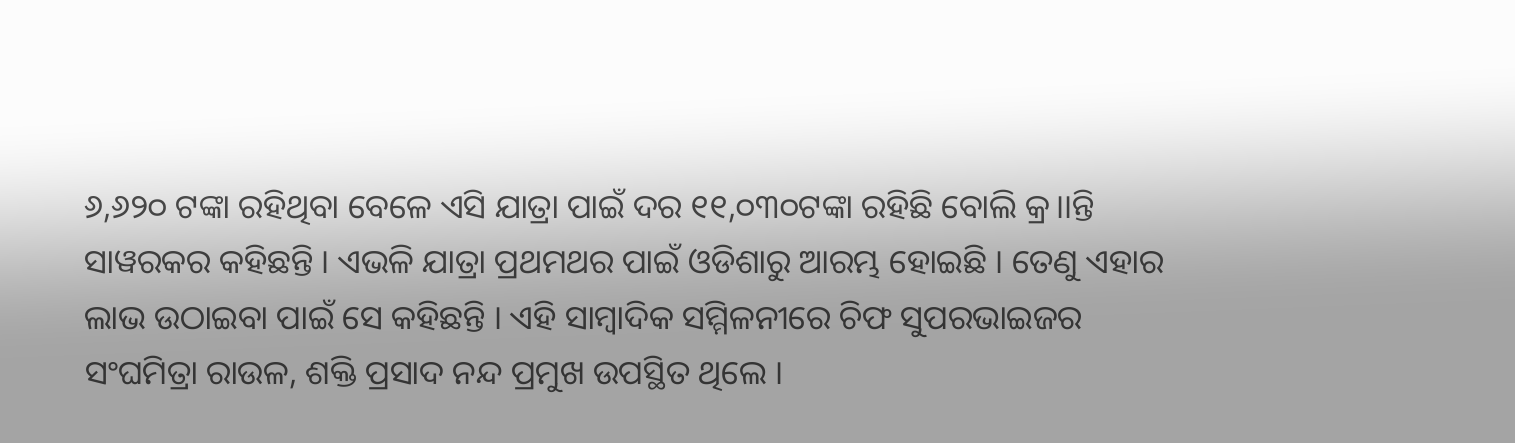୬,୬୨୦ ଟଙ୍କା ରହିଥିବା ବେଳେ ଏସି ଯାତ୍ରା ପାଇଁ ଦର ୧୧,୦୩୦ଟଙ୍କା ରହିଛି ବୋଲି କ୍ର।।ନ୍ତି ସାୱରକର କହିଛନ୍ତି । ଏଭଳି ଯାତ୍ରା ପ୍ରଥମଥର ପାଇଁ ଓଡିଶାରୁ ଆରମ୍ଭ ହୋଇଛି । ତେଣୁ ଏହାର ଲାଭ ଉଠାଇବା ପାଇଁ ସେ କହିଛନ୍ତି । ଏହି ସାମ୍ବାଦିକ ସମ୍ମିଳନୀରେ ଚିଫ ସୁପରଭାଇଜର ସଂଘମିତ୍ରା ରାଉଳ, ଶକ୍ତି ପ୍ରସାଦ ନନ୍ଦ ପ୍ରମୁଖ ଉପସ୍ଥିତ ଥିଲେ ।